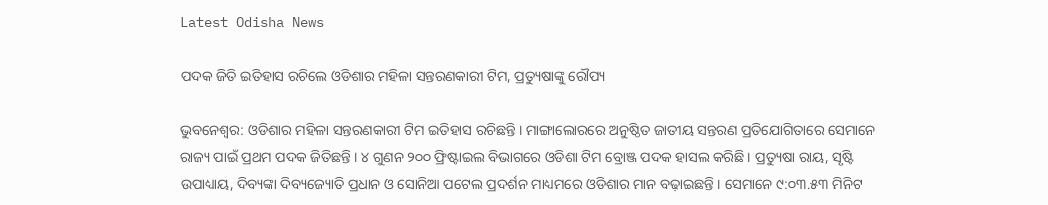Latest Odisha News

ପଦକ ଜିତି ଇତିହାସ ରଚିଲେ ଓଡିଶାର ମହିଳା ସନ୍ତରଣକାରୀ ଟିମ, ପ୍ରତ୍ୟୁଷାଙ୍କୁ ରୌପ୍ୟ

ଭୁବନେଶ୍ୱର: ଓଡିଶାର ମହିଳା ସନ୍ତରଣକାରୀ ଟିମ ଇତିହାସ ରଚିଛନ୍ତି । ମାଙ୍ଗାଲୋରରେ ଅନୁଷ୍ଠିତ ଜାତୀୟ ସନ୍ତରଣ ପ୍ରତିଯୋଗିତାରେ ସେମାନେ ରାଜ୍ୟ ପାଇଁ ପ୍ରଥମ ପଦକ ଜିତିଛନ୍ତି । ୪ ଗୁଣନ ୨୦୦ ଫ୍ରିଷ୍ଟାଇଲ ବିଭାଗରେ ଓଡିଶା ଟିମ ବ୍ରୋଞ୍ଜ ପଦକ ହାସଲ କରିଛି । ପ୍ରତ୍ୟୁଷା ରାୟ, ସୃଷ୍ଟି ଉପାଧ୍ୟାୟ, ଦିବ୍ୟଙ୍କା ଦିବ୍ୟଜ୍ୟୋତି ପ୍ରଧାନ ଓ ସୋନିଆ ପଟେଲ ପ୍ରଦର୍ଶନ ମାଧ୍ୟମରେ ଓଡିଶାର ମାନ ବଢ଼ାଇଛନ୍ତି । ସେମାନେ ୯:୦୩.୫୩ ମିନିଟ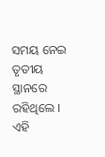ସମୟ ନେଇ ତୃତୀୟ ସ୍ଥାନରେ ରହିଥିଲେ । ଏହି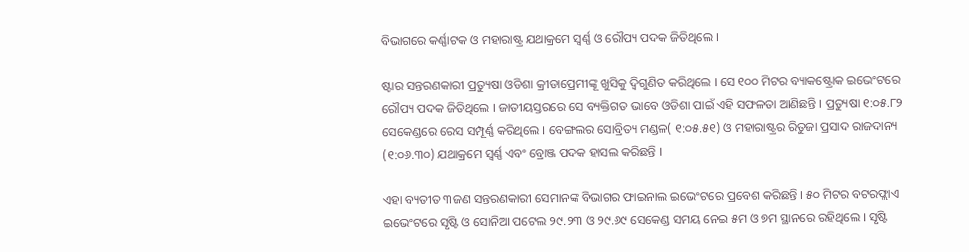ବିଭାଗରେ କର୍ଣ୍ଣାଟକ ଓ ମହାରାଷ୍ଟ୍ର ଯଥାକ୍ରମେ ସ୍ୱର୍ଣ୍ଣ ଓ ରୌପ୍ୟ ପଦକ ଜିତିଥିଲେ ।

ଷ୍ଟାର ସନ୍ତରଣକାରୀ ପ୍ରତ୍ୟୁଷା ଓଡିଶା କ୍ରୀଡାପ୍ରେମୀଙ୍କୂ ଖୁସିକୁ ଦ୍ୱିଗୁଣିତ କରିଥିଲେ । ସେ ୧୦୦ ମିଟର ବ୍ୟାକଷ୍ଟ୍ରୋକ ଇଭେଂଟରେ ରୌପ୍ୟ ପଦକ ଜିତିଥିଲେ । ଜାତୀୟସ୍ତରରେ ସେ ବ୍ୟକ୍ତିଗତ ଭାବେ ଓଡିଶା ପାଇଁ ଏହି ସଫଳତା ଆଣିଛନ୍ତି । ପ୍ରତ୍ୟୁଷା ୧:୦୫.୮୨ ସେକେଣ୍ଡରେ ରେସ ସମ୍ପୂର୍ଣ୍ଣ କରିଥିଲେ । ବେଙ୍ଗଲର ସୋବ୍ରିତ୍ୟ ମଣ୍ଡଳ( ୧:୦୫.୫୧) ଓ ମହାରାଷ୍ଟ୍ରର ରିତୁଜା ପ୍ରସାଦ ରାଜଦାନ୍ୟ (୧:୦୬.୩୦) ଯଥାକ୍ରମେ ସ୍ୱର୍ଣ୍ଣ ଏବଂ ବ୍ରୋଞ୍ଜ ପଦକ ହାସଲ କରିଛନ୍ତି ।

ଏହା ବ୍ୟତୀତ ୩ଜଣ ସନ୍ତରଣକାରୀ ସେମାନଙ୍କ ବିଭାଗର ଫାଇନାଲ ଇଭେଂଟରେ ପ୍ରବେଶ କରିଛନ୍ତି । ୫୦ ମିଟର ବଟରଫ୍ଲାଏ ଇଭେଂଟରେ ସୃଷ୍ଟି ଓ ସୋନିଆ ପଟେଲ ୨୯.୨୩ ଓ ୨୯.୬୯ ସେକେଣ୍ଡ ସମୟ ନେଇ ୫ମ ଓ ୭ମ ସ୍ଥାନରେ ରହିଥିଲେ । ସୃଷ୍ଟି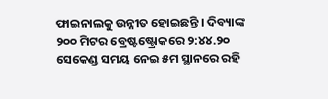ଫାଇନାଲକୁ ଉନ୍ନୀତ ହୋଇଛନ୍ତି । ଦିବ୍ୟାଙ୍କ ୨୦୦ ମିଟର ବ୍ରେଷ୍ଟଷ୍ଟ୍ରୋକରେ ୨:୪୪.୨୦ ସେକେଣ୍ଡ ସମୟ ନେଇ ୫ମ ସ୍ଥାନରେ ରହି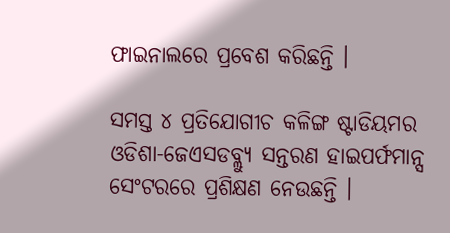ଫାଇନାଲରେ ପ୍ରବେଶ କରିଛନ୍ତି ।

ସମସ୍ତ ୪ ପ୍ରତିଯୋଗୀଚ କଳିଙ୍ଗ ଷ୍ଟାଡିୟମର ଓଡିଶା-ଜେଏସଡବ୍ଲ୍ୟୁ ସନ୍ତରଣ ହାଇପର୍ଫମାନ୍ସ ସେଂଟରରେ ପ୍ରଶିକ୍ଷଣ ନେଉଛନ୍ତି ।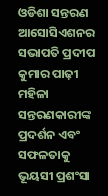ଓଡିଶା ସନ୍ତରଣ ଆସୋସିଏଶନର ସଭାପତି ପ୍ରଦୀପ କୁମାର ପାଢ଼ୀ ମହିଳା ସନ୍ତରଣକାରୀଙ୍କ ପ୍ରଦର୍ଶନ ଏବଂ ସଫଳତାକୁ ଭୂୟସୀ ପ୍ରଶଂସା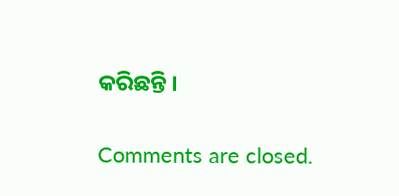କରିଛନ୍ତି ।

Comments are closed.